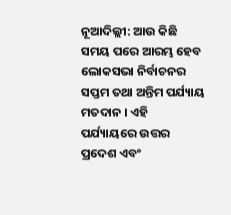ନୂଆଦିଲ୍ଲୀ: ଆଉ କିଛି ସମୟ ପରେ ଆରମ୍ଭ ହେବ ଲୋକସଭା ନିର୍ବାଚନର ସପ୍ତମ ତଥା ଅନ୍ତିମ ପର୍ଯ୍ୟାୟ ମତଦାନ । ଏହି ପର୍ଯ୍ୟାୟରେ ଉତ୍ତର ପ୍ରଦେଶ ଏବଂ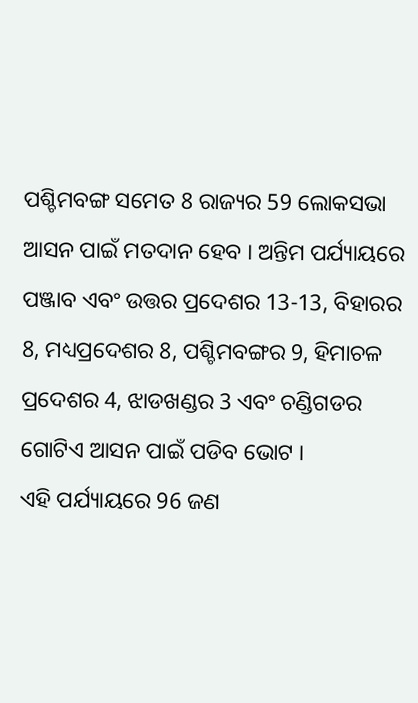ପଶ୍ଚିମବଙ୍ଗ ସମେତ 8 ରାଜ୍ୟର 59 ଲୋକସଭା ଆସନ ପାଇଁ ମତଦାନ ହେବ । ଅନ୍ତିମ ପର୍ଯ୍ୟାୟରେ ପଞ୍ଜାବ ଏବଂ ଉତ୍ତର ପ୍ରଦେଶର 13-13, ବିହାରର 8, ମଧ୍ୟପ୍ରଦେଶର 8, ପଶ୍ଚିମବଙ୍ଗର 9, ହିମାଚଳ ପ୍ରଦେଶର 4, ଝାଡଖଣ୍ଡର 3 ଏବଂ ଚଣ୍ଡିଗଡର ଗୋଟିଏ ଆସନ ପାଇଁ ପଡିବ ଭୋଟ ।
ଏହି ପର୍ଯ୍ୟାୟରେ 96 ଜଣ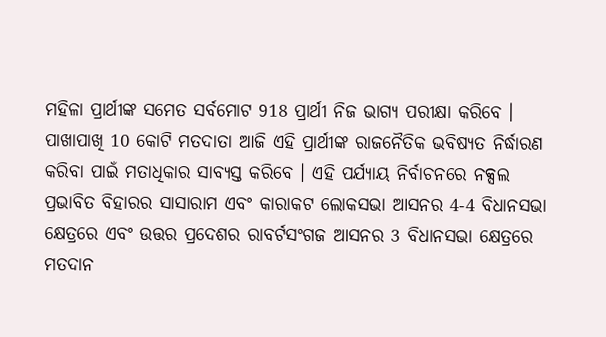ମହିଳା ପ୍ରାର୍ଥୀଙ୍କ ସମେତ ସର୍ବମୋଟ 918 ପ୍ରାର୍ଥୀ ନିଜ ଭାଗ୍ୟ ପରୀକ୍ଷା କରିବେ । ପାଖାପାଖି 10 କୋଟି ମତଦାତା ଆଜି ଏହି ପ୍ରାର୍ଥୀଙ୍କ ରାଜନୈତିକ ଭବିଷ୍ୟତ ନିର୍ଦ୍ଧାରଣ କରିବା ପାଇଁ ମତାଧିକାର ସାବ୍ୟସ୍ତ କରିବେ । ଏହି ପର୍ଯ୍ୟାୟ ନିର୍ବାଚନରେ ନକ୍ସଲ ପ୍ରଭାବିତ ବିହାରର ସାସାରାମ ଏବଂ କାରାକଟ ଲୋକସଭା ଆସନର 4-4 ବିଧାନସଭା କ୍ଷେତ୍ରରେ ଏବଂ ଉତ୍ତର ପ୍ରଦେଶର ରାବର୍ଟସଂଗଜ ଆସନର 3 ବିଧାନସଭା କ୍ଷେତ୍ରରେ ମତଦାନ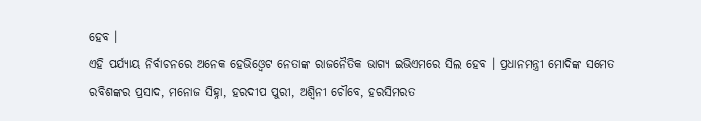ହେବ ।
ଏହି ପର୍ଯ୍ୟାୟ ନିର୍ବାଚନରେ ଅନେକ ହେଭିଓ୍ବେଟ ନେତାଙ୍କ ରାଜନୈତିକ ଭାଗ୍ୟ ଇଭିଏମରେ ସିଲ ହେବ । ପ୍ରଧାନମନ୍ତ୍ରୀ ମୋଦିଙ୍କ ସମେତ ରବିଶଙ୍କର ପ୍ରସାଦ, ମନୋଜ ସିହ୍ନା, ହରଦୀପ ପୁରୀ, ଅଶ୍ବିନୀ ଚୌବେ, ହରସିମରତ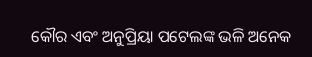କୌର ଏବଂ ଅନୁପ୍ରିୟା ପଟେଲଙ୍କ ଭଳି ଅନେକ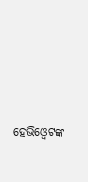ହେଭିଓ୍ବେଟଙ୍କ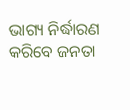ଭାଗ୍ୟ ନିର୍ଦ୍ଧାରଣ କରିବେ ଜନତା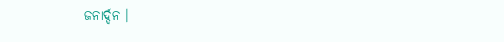ଜନାର୍ଦ୍ଦନ ।